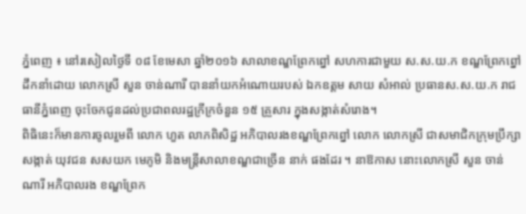ភ្នំពេញ ៖ នៅរសៀលថ្ងៃទី ០៨ ខែមេសា ឆ្នាំ២០១៦ សាលាខណ្ឌព្រែកព្នៅ សហការជាមួយ ស.ស.យ.ក ខណ្ឌព្រែកព្នៅ ដឹកនាំដោយ លោកស្រី សួន ចាន់ណារី បាននាំយកអំណោយរបស់ ឯកឧត្តម សាយ សំអាល់ ប្រធានស.ស.យ.ក រាជធានីភ្នំពេញ ចុះចែកជូនដល់ប្រជាពលរដ្ឋក្រីក្រចំនួន ១៥ គ្រួសារ ក្នុងសង្កាត់សំរោង។
ពិធិនេះក៏មានការចូលរួមពី លោក ហួត លាភពិសិដ្ឋ អភិបាលរងខណ្ឌព្រែកព្នៅ លោក លោកស្រី ជាសមាជិកក្រុមប្រឹក្សាសង្កាត់ យុវជន សសយក មេភូមិ និងមន្ត្រីសាលាខណ្ឌជាច្រើន នាក់ ផងដែរ ។ នាឱកាស នោះលោកស្រី សួន ចាន់ណារី អភិបាលរង ខណ្ឌព្រែក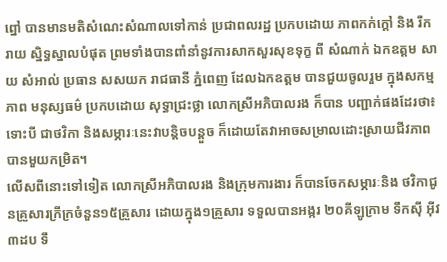ព្នៅ បានមានមតិសំណេះសំណាលទៅកាន់ ប្រជាពលរដ្ឋ ប្រកបដោយ ភាពកក់ក្ដៅ និង រីករាយ ស្និទ្ធស្នាលបំផុត ព្រមទាំងបានពាំនាំនូវការសាកសួរសុខទុក្ខ ពី សំណាក់ ឯកឧត្តម សាយ សំអាល់ ប្រធាន សសយក រាជធានី ភ្នំពេញ ដែលឯកឧត្តម បានជួយចូលរួម ក្នុងសកម្មភាព មនុស្សធម៌ ប្រកបដោយ សុទ្ធាជ្រះថ្លា លោកស្រីអភិបាលរង ក៏បាន បញ្ជាក់ផងដែរថា៖ ទោះបី ជាថវិកា និងសម្ភារៈនេះវាបន្តិចបន្តួច ក៏ដោយតែវាអាចសម្រាលដោះស្រាយជីវភាពបានមួយកម្រិត។
លើសពីនោះទៅទៀត លោកស្រីអភិបាលរង និងក្រុមការងារ ក៏បានចែកសម្ភារៈនិង ថវិកាជូនគ្រួសារក្រីក្រចំនួន១៥គ្រួសារ ដោយក្នុង១គ្រួសារ ទទួលបានអង្ករ ២០គីឡូក្រាម ទឹកស៊ី អ៊ីវ ៣ដប ទឹ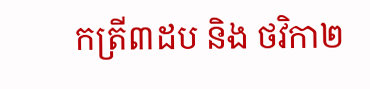កត្រី៣ដប និង ថវិកា២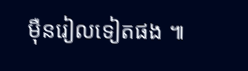ម៉ឺនរៀលទៀតផង ៕